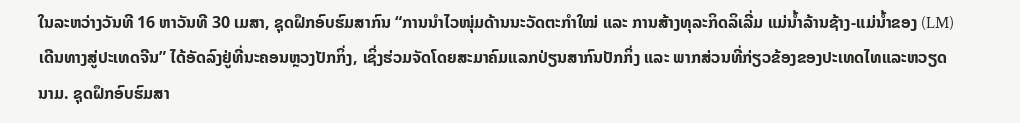ໃນລະຫວ່າງວັນທີ 16 ຫາວັນທີ 30 ເມສາ, ຊຸດຝຶກອົບຮົມສາກົນ “ການນໍາໄວໜຸ່ມດ້ານນະວັດຕະກໍາໃໝ່ ແລະ ການສ້າງທຸລະກິດລິເລີ່ມ ແມ່ນໍ້າລ້ານຊ້າງ-ແມ່ນ້ຳຂອງ (LM) ເດີນທາງສູ່ປະເທດຈີນ” ໄດ້ອັດລົງຢູ່ທີ່ນະຄອນຫຼວງປັກກິ່ງ, ເຊິ່ງຮ່ວມຈັດໂດຍສະມາຄົມແລກປ່ຽນສາກົນປັກກິ່ງ ແລະ ພາກສ່ວນທີ່ກ່ຽວຂ້ອງຂອງປະເທດໄທແລະຫວຽດນາມ. ຊຸດຝຶກອົບຮົມສາ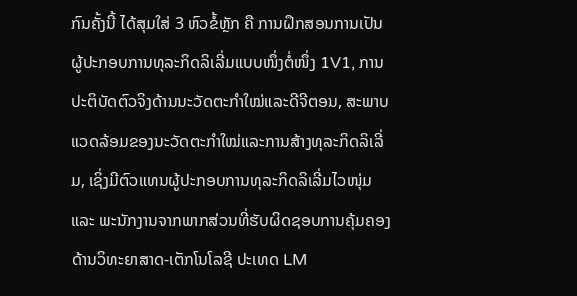ກົນຄັ້ງນີ້ ໄດ້ສຸມໃສ່ 3 ຫົວຂໍ້ຫຼັກ ຄື ການຝຶກສອນການເປັນຜູ້ປະກອບການທຸລະກິດລິເລີ່ມແບບໜຶ່ງຕໍ່ໜຶ່ງ 1V1, ການປະຕິບັດຕົວຈິງດ້ານນະວັດຕະກໍາໃໝ່ແລະດີຈີຕອນ, ສະພາບແວດລ້ອມຂອງນະວັດຕະກໍາໃໝ່ແລະການສ້າງທຸລະກິດລິເລີ່ມ, ເຊິ່ງມີຕົວແທນຜູ້ປະກອບການທຸລະກິດລິເລີ່ມໄວໜຸ່ມ ແລະ ພະນັກງານຈາກພາກສ່ວນທີ່ຮັບຜິດຊອບການຄຸ້ມຄອງດ້ານວິທະຍາສາດ-ເຕັກໂນໂລຊີ ປະເທດ LM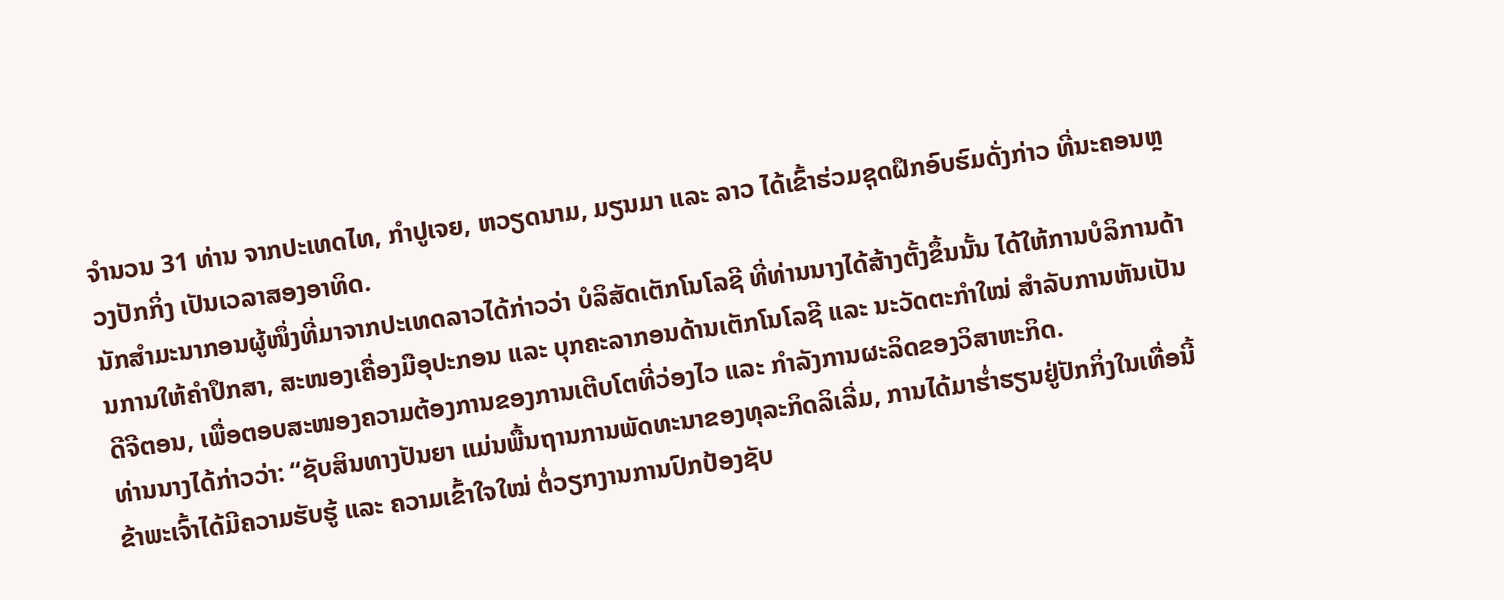ຈໍານວນ 31 ທ່ານ ຈາກປະເທດໄທ, ກໍາປູເຈຍ, ຫວຽດນາມ, ມຽນມາ ແລະ ລາວ ໄດ້ເຂົ້າຮ່ວມຊຸດຝຶກອົບຮົມດັ່ງກ່າວ ທີ່ນະຄອນຫຼວງປັກກິ່ງ ເປັນເວລາສອງອາທິດ.
ນັກສໍາມະນາກອນຜູ້ໜຶ່ງທີ່ມາຈາກປະເທດລາວໄດ້ກ່າວວ່າ ບໍລິສັດເຕັກໂນໂລຊີ ທີ່ທ່ານນາງໄດ້ສ້າງຕັ້ງຂຶ້ນນັ້ນ ໄດ້ໃຫ້ການບໍລິການດ້ານການໃຫ້ຄໍາປຶກສາ, ສະໜອງເຄື່ອງມືອຸປະກອນ ແລະ ບຸກຄະລາກອນດ້ານເຕັກໂນໂລຊີ ແລະ ນະວັດຕະກໍາໃໝ່ ສໍາລັບການຫັນເປັນດີຈີຕອນ, ເພື່ອຕອບສະໜອງຄວາມຕ້ອງການຂອງການເຕີບໂຕທີ່ວ່ອງໄວ ແລະ ກໍາລັງການຜະລິດຂອງວິສາຫະກິດ.
ທ່ານນາງໄດ້ກ່າວວ່າ: “ຊັບສິນທາງປັນຍາ ແມ່ນພື້ນຖານການພັດທະນາຂອງທຸລະກິດລິເລີ່ມ, ການໄດ້ມາຮ່ຳຮຽນຢູ່ປັກກິ່ງໃນເທື່ອນີ້ ຂ້າພະເຈົ້າໄດ້ມີຄວາມຮັບຮູ້ ແລະ ຄວາມເຂົ້າໃຈໃໝ່ ຕໍ່ວຽກງານການປົກປ້ອງຊັບ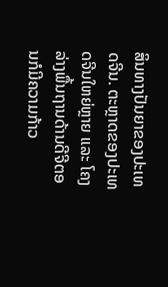ສິນທາງປັນຍາຂອງປະເທດຈີນ. ຕະຫຼາດຂອງປະເທດຈີນໃຫຍ່ຫຼາຍ ແລະ ໂຄງລ່າງພື້ນຖານດ້ານດີຈີຕອນກໍມີຄວາມກ້າວ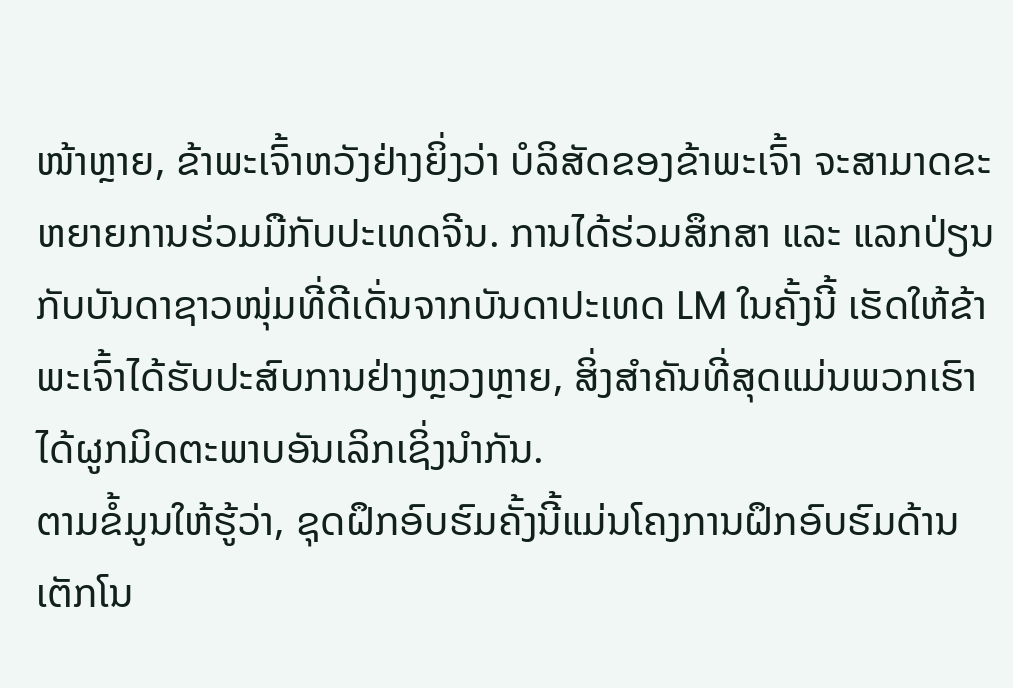ໜ້າຫຼາຍ, ຂ້າພະເຈົ້າຫວັງຢ່າງຍິ່ງວ່າ ບໍລິສັດຂອງຂ້າພະເຈົ້າ ຈະສາມາດຂະຫຍາຍການຮ່ວມມືກັບປະເທດຈີນ. ການໄດ້ຮ່ວມສຶກສາ ແລະ ແລກປ່ຽນກັບບັນດາຊາວໜຸ່ມທີ່ດີເດັ່ນຈາກບັນດາປະເທດ LM ໃນຄັ້ງນີ້ ເຮັດໃຫ້ຂ້າພະເຈົ້າໄດ້ຮັບປະສົບການຢ່າງຫຼວງຫຼາຍ, ສິ່ງສໍາຄັນທີ່ສຸດແມ່ນພວກເຮົາໄດ້ຜູກມິດຕະພາບອັນເລິກເຊິ່ງນໍາກັນ.
ຕາມຂໍ້ມູນໃຫ້ຮູ້ວ່າ, ຊຸດຝຶກອົບຮົມຄັ້ງນີ້ແມ່ນໂຄງການຝຶກອົບຮົມດ້ານເຕັກໂນ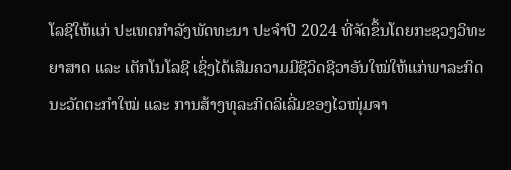ໂລຊີໃຫ້ແກ່ ປະເທດກຳລັງພັດທະນາ ປະຈໍາປີ 2024 ທີ່ຈັດຂຶ້ນໂດຍກະຊວງວິທະຍາສາດ ແລະ ເຕັກໂນໂລຊີ ເຊິ່ງໄດ້ເສີມຄວາມມີຊີວິດຊີວາອັນໃໝ່ໃຫ້ແກ່ພາລະກິດນະວັດຕະກໍາໃໝ່ ແລະ ການສ້າງທຸລະກິດລິເລີ່ມຂອງໄວໜຸ່ມຈາ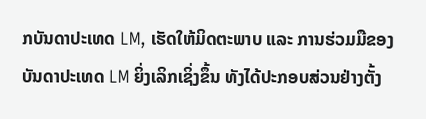ກບັນດາປະເທດ LM, ເຮັດໃຫ້ມິດຕະພາບ ແລະ ການຮ່ວມມືຂອງບັນດາປະເທດ LM ຍິ່ງເລິກເຊິ່ງຂຶ້ນ ທັງໄດ້ປະກອບສ່ວນຢ່າງຕັ້ງ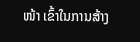ໜ້າ ເຂົ້າໃນການສ້າງ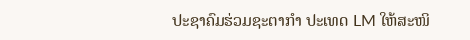ປະຊາຄົມຮ່ວມຊະຕາກໍາ ປະເທດ LM ໃຫ້ສະໜິ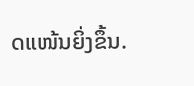ດແໜ້ນຍິ່ງຂຶ້ນ.